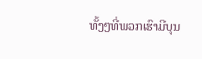ທັ້ງໆທີ່ພວກເຮົາມີບຸນ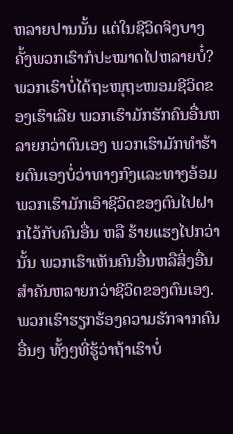ຫລາຍປານນັ້ນ ແຕ່ໃນຊີວິດຈິງບາງຄັ້ງພວກເຮົາກໍປະໝາດໄປຫລາຍບໍ໋? ພວກເຮົາບໍ່ໄດ້ຖະໜຸຖະໜອມຊີວິດຂອງເຮົາເລີຍ ພວກເຮົາມັກຮັກຄົນອື່ນຫລາຍກວ່າຕົນເອງ ພວກເຮົາມັກທຳຮ້າຍຕົນເອງບໍ່ວ່າທາງກົງແລະທາງອ້ອມ ພວກເຮົາມັກເອົາຊີວິດຂອງຕົນໄປຝາກໄວ້ກັບຄົນອື່ນ ຫລື ຮ້າຍແຮງໄປກວ່ານັ້ນ ພວກເຮົາເຫັນຄົນອື່ນຫລືສິ່ງອື່ນສຳຄັນຫລາຍກວ່າຊີວິດຂອງຕົນເອງ. ພວກເຮົາຮຽກຮ້ອງຄວາມຮັກຈາກຄົນອື່ນໆ ທັ້ງໆທີ່ຮູ້ວ່າຖ້າເຮົາບໍ່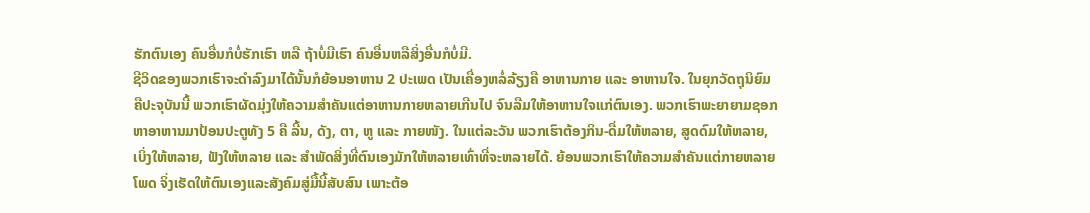ຮັກຕົນເອງ ຄົນອື່ນກໍບໍ່ຮັກເຮົາ ຫລື ຖ້າບໍ່ມີເຮົາ ຄົນອື່ນຫລືສິ່ງອື່ນກໍບໍ່ມີ.
ຊີວິດຂອງພວກເຮົາຈະດຳລົງມາໄດ້ນັ້ນກໍຍ້ອນອາຫານ 2 ປະເພດ ເປັນເຄື່ອງຫລໍ່ລ້ຽງຄື ອາຫານກາຍ ແລະ ອາຫານໃຈ. ໃນຍຸກວັດຖຸນິຍົມຄືປະຈຸບັນນີ້ ພວກເຮົາຜັດມຸ່ງໃຫ້ຄວາມສຳຄັນແຕ່ອາຫານກາຍຫລາຍເກີນໄປ ຈົນລືມໃຫ້ອາຫານໃຈແກ່ຕົນເອງ. ພວກເຮົາພະຍາຍາມຊອກຫາອາຫານມາປ້ອນປະຕູທັງ 5 ຄື ລີ້ນ, ດັງ, ຕາ, ຫູ ແລະ ກາຍໜັງ. ໃນແຕ່ລະວັນ ພວກເຮົາຕ້ອງກິນ-ດື່ມໃຫ້ຫລາຍ, ສູດດົມໃຫ້ຫລາຍ, ເບິ່ງໃຫ້ຫລາຍ, ຟັງໃຫ້ຫລາຍ ແລະ ສຳພັດສິ່ງທີ່ຕົນເອງມັກໃຫ້ຫລາຍເທົ່າທີ່ຈະຫລາຍໄດ້. ຍ້ອນພວກເຮົາໃຫ້ຄວາມສຳຄັນແຕ່ກາຍຫລາຍໂພດ ຈິ່ງເຮັດໃຫ້ຕົນເອງແລະສັງຄົມສູ່ມື້ນີ້ສັບສົນ ເພາະຕ້ອ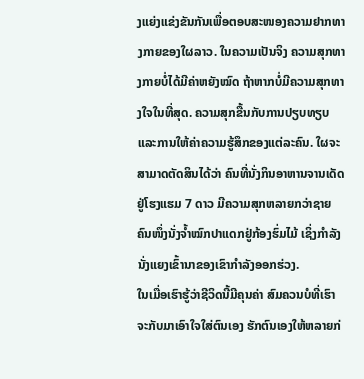ງແຍ່ງແຂ່ງຂັນກັນເພື່ອຕອບສະໜອງຄວາມຢາກທາງກາຍຂອງໃຜລາວ. ໃນຄວາມເປັນຈິງ ຄວາມສຸກທາງກາຍບໍ່ໄດ້ມີຄ່າຫຍັງໝົດ ຖ້າຫາກບໍ່ມີຄວາມສຸກທາງໃຈໃນທີ່ສຸດ. ຄວາມສຸກຂື້ນກັບການປຽບທຽບ ແລະການໃຫ້ຄ່າຄວາມຮູ້ສຶກຂອງແຕ່ລະຄົນ. ໃຜຈະສາມາດຕັດສິນໄດ້ວ່າ ຄົນທີ່ນັ່ງກິນອາຫານຈານເດັດຢູ່ໂຮງແຮມ 7 ດາວ ມີຄວາມສຸກຫລາຍກວ່າຊາຍຄົນໜຶ່ງນັ່ງຈ້ຳໝົກປາແດກຢູ່ກ້ອງຮົ່ມໄມ້ ເຊິ່ງກຳລັງນັ່ງແຍງເຂົ້ານາຂອງເຂົາກຳລັງອອກຮ່ວງ.
ໃນເມື່ອເຮົາຮູ້ວ່າຊີວິດນີ້ມີຄຸນຄ່າ ສົມຄວນບໍທີ່ເຮົາຈະກັບມາເອົາໃຈໃສ່ຕົນເອງ ຮັກຕົນເອງໃຫ້ຫລາຍກ່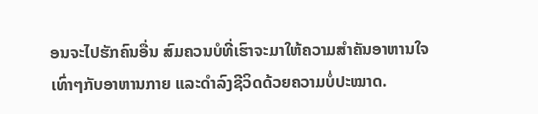ອນຈະໄປຮັກຄົນອື່ນ ສົມຄວນບໍທີ່ເຮົາຈະມາໃຫ້ຄວາມສຳຄັນອາຫານໃຈເທົ່າໆກັບອາຫານກາຍ ແລະດຳລົງຊີວິດດ້ວຍຄວາມບໍ່ປະໝາດ.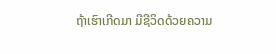ຖ້າເຮົາເກີດມາ ມີຊີວິດດ້ວຍຄວາມ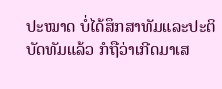ປະໝາດ ບໍ່ໄດ້ສຶກສາທັມແລະປະຕິບັດທັມແລ້ວ ກໍຖືວ່າເກີດມາເສ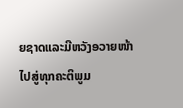ຍຊາດແລະມີຫວັງອວາຍໜ້າໄປສູ່ທຸກຄະຕິພູມ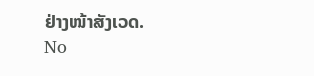ຢ່າງໜ້າສັງເວດ.
No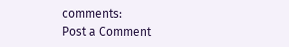comments:
Post a Comment